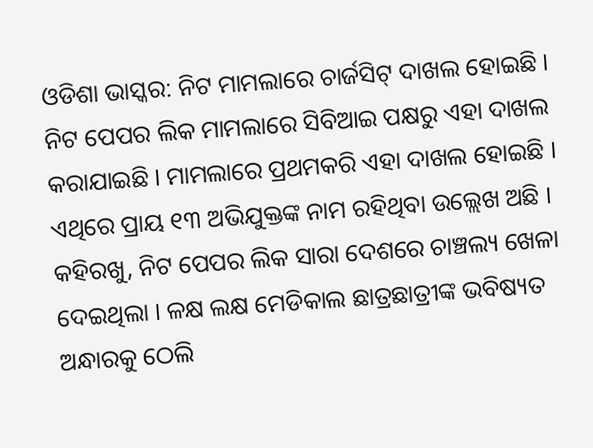ଓଡିଶା ଭାସ୍କର: ନିଟ ମାମଲାରେ ଚାର୍ଜସିଟ୍ ଦାଖଲ ହୋଇଛି । ନିଟ ପେପର ଲିକ ମାମଲାରେ ସିବିଆଇ ପକ୍ଷରୁ ଏହା ଦାଖଲ କରାଯାଇଛି । ମାମଲାରେ ପ୍ରଥମକରି ଏହା ଦାଖଲ ହୋଇଛି । ଏଥିରେ ପ୍ରାୟ ୧୩ ଅଭିଯୁକ୍ତଙ୍କ ନାମ ରହିଥିବା ଉଲ୍ଲେଖ ଅଛି । କହିରଖୁ, ନିଟ ପେପର ଲିକ ସାରା ଦେଶରେ ଚାଞ୍ଚଲ୍ୟ ଖେଳା ଦେଇଥିଲା । ଳକ୍ଷ ଲକ୍ଷ ମେଡିକାଲ ଛାତ୍ରଛାତ୍ରୀଙ୍କ ଭବିଷ୍ୟତ ଅନ୍ଧାରକୁ ଠେଲି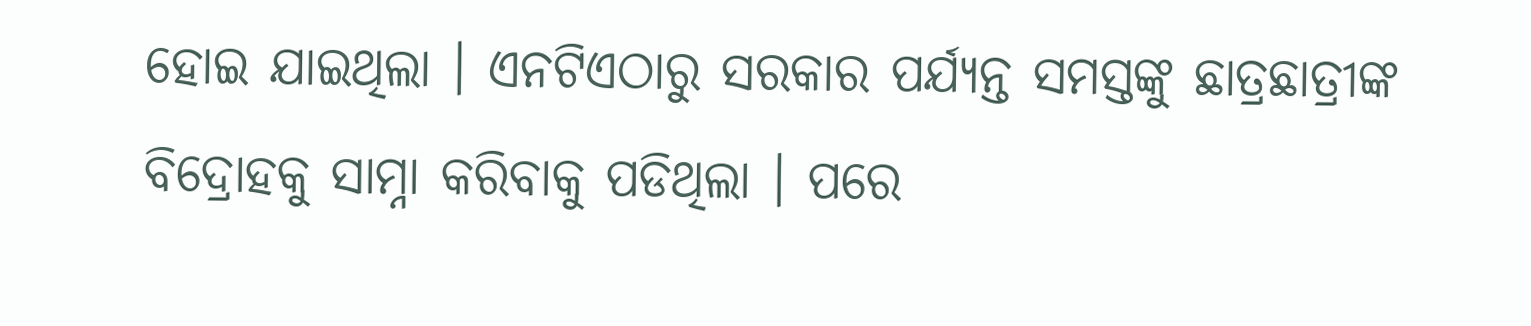ହୋଇ ଯାଇଥିଲା । ଏନଟିଏଠାରୁ ସରକାର ପର୍ଯ୍ୟନ୍ତ ସମସ୍ତଙ୍କୁ ଛାତ୍ରଛାତ୍ରୀଙ୍କ ବିଦ୍ରୋହକୁ ସାମ୍ନା କରିବାକୁ ପଡିଥିଲା । ପରେ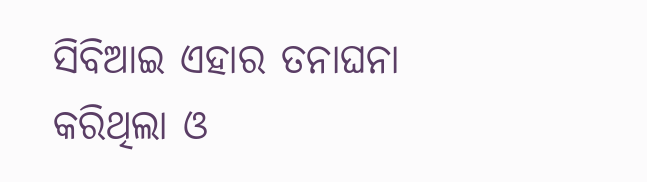ସିବିଆଇ ଏହାର ତନାଘନା କରିଥିଲା ଓ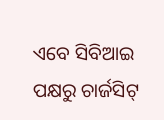ଏବେ ସିବିଆଇ ପକ୍ଷରୁ ଚାର୍ଜସିଟ୍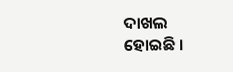ଦାଖଲ ହୋଇଛି ।